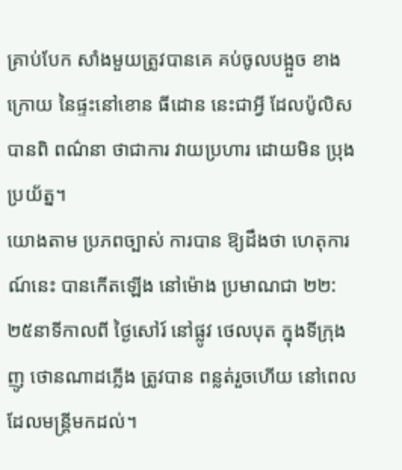គ្រាប់បែក សាំងមួយត្រូវបានគេ គប់ចូលបង្អួច ខាងក្រោយ នៃផ្ទះនៅខោន ធីដោន នេះជាអ្វី ដែលប៉ូលិស បានពិ ពណ៌នា ថាជាការ វាយប្រហារ ដោយមិន ប្រុងប្រយ័ត្ន។
យោងតាម ប្រភពច្បាស់ ការបាន ឱ្យដឹងថា ហេតុការណ៍នេះ បានកើតឡើង នៅម៉ោង ប្រមាណជា ២២:២៥នាទីកាលពី ថ្ងៃសៅរ៍ នៅផ្លូវ ថេលបុត ក្នុងទីក្រុងញូ ថោនណាដភ្លើង ត្រូវបាន ពន្លត់រួចហើយ នៅពេលដែលមន្រ្តីមកដល់។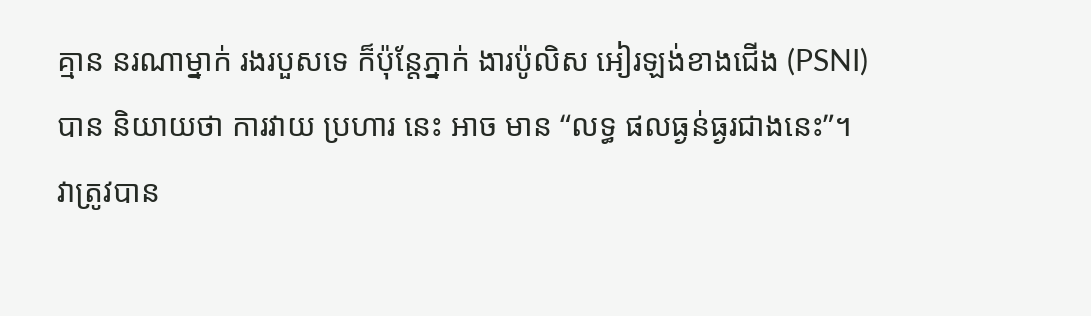គ្មាន នរណាម្នាក់ រងរបួសទេ ក៏ប៉ុន្តែភ្នាក់ ងារប៉ូលិស អៀរឡង់ខាងជើង (PSNI) បាន និយាយថា ការវាយ ប្រហារ នេះ អាច មាន “លទ្ធ ផលធ្ងន់ធ្ងរជាងនេះ”។
វាត្រូវបាន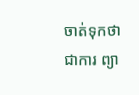ចាត់ទុកថាជាការ ព្យា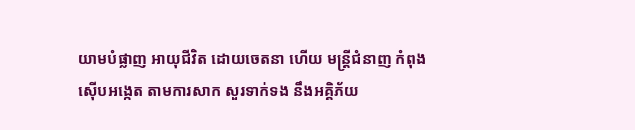យាមបំផ្លាញ អាយុជីវិត ដោយចេតនា ហើយ មន្ត្រីជំនាញ កំពុងស៊ើបអង្កេត តាមការសាក សួរទាក់ទង នឹងអគ្គិភ័យ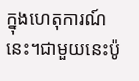ក្នុងហេតុការណ៍នេះ។ជាមួយនេះប៉ូ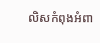លិសកំពុងអំពា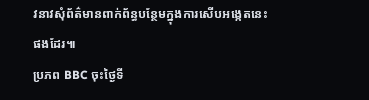វនាវសុំព័ត៌មានពាក់ព័ន្ធបន្ថែមក្នុងការសើបអង្កេតនេះផងដែរ៕
ប្រភព BBC ចុះថ្ងៃទី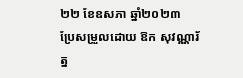២២ ខែឧសភា ឆ្នាំ២០២៣
ប្រែសម្រួលដោយ ឱក សុវណ្ណារ័ត្ន